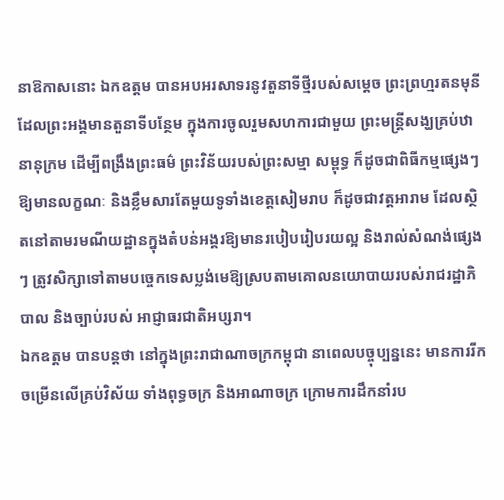នាឱកាសនោះ ឯកឧត្តម បានអបអរសាទរនូវតួនាទីថ្មីរបស់សម្តេច ព្រះព្រហ្មរតនមុនី ដែលព្រះអង្គមានតួនាទីបន្ថែម ក្នុងការចូលរួមសហការជាមួយ ព្រះមន្ត្រីសង្ឃគ្រប់ឋានានុក្រម ដើម្បីពង្រឹងព្រះធម៌ ព្រះវិន័យរបស់ព្រះសម្មា សម្ពុទ្ធ ក៏ដូចជាពិធីកម្មផ្សេងៗ ឱ្យមានលក្ខណៈ និងខ្លឹមសារតែមួយទូទាំងខេត្តសៀមរាប ក៏ដូចជាវត្តអារាម ដែលស្ថិតនៅតាមរមណីយដ្ឋានក្នុងតំបន់អង្គរឱ្យមានរបៀបរៀបរយល្អ និងរាល់សំណង់ផ្សេងៗ ត្រូវសិក្សាទៅតាមបច្ចេកទេសប្លង់មេឱ្យស្របតាមគោលនយោបាយរបស់រាជរដ្ឋាភិបាល និងច្បាប់របស់ អាជ្ញាធរជាតិអប្សរា។
ឯកឧត្តម បានបន្តថា នៅក្នុងព្រះរាជាណាចក្រកម្ពុជា នាពេលបច្ចុប្បន្ននេះ មានការរីកចម្រើនលើគ្រប់វិស័យ ទាំងពុទ្ធចក្រ និងអាណាចក្រ ក្រោមការដឹកនាំរប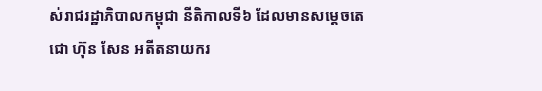ស់រាជរដ្ឋាភិបាលកម្ពុជា នីតិកាលទី៦ ដែលមានសម្តេចតេជោ ហ៊ុន សែន អតីតនាយករ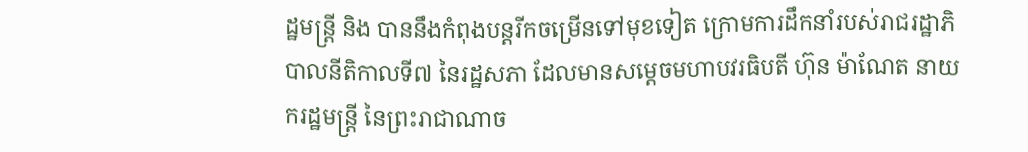ដ្ឋមន្រ្តី និង បាននឹងកំពុងបន្តរីកចម្រើនទៅមុខទៀត ក្រោមការដឹកនាំរបស់រាជរដ្ឋាភិបាលនីតិកាលទី៧ នៃរដ្ឋសភា ដែលមានសម្តេចមហាបវរធិបតី ហ៊ុន ម៉ាណែត នាយករដ្ឋមន្រ្តី នៃព្រះរាជាណាច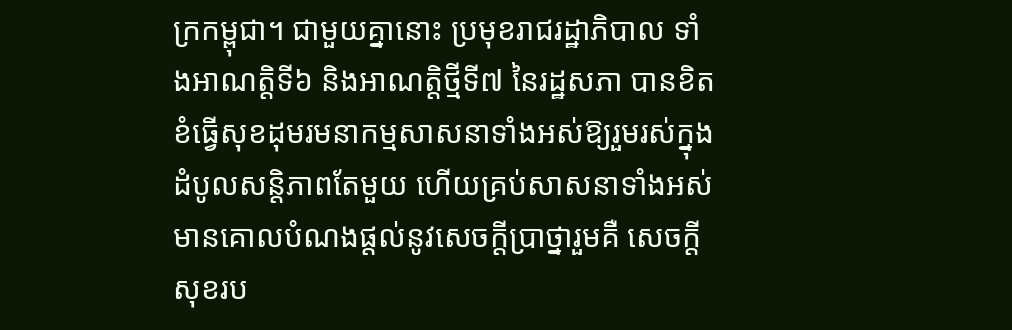ក្រកម្ពុជា។ ជាមួយគ្នានោះ ប្រមុខរាជរដ្ឋាភិបាល ទាំងអាណត្តិទី៦ និងអាណត្តិថ្មីទី៧ នៃរដ្ឋសភា បានខិតខំធ្វើសុខដុមរមនាកម្មសាសនាទាំងអស់ឱ្យរួមរស់ក្នុងដំបូលសន្តិភាពតែមួយ ហើយគ្រប់សាសនាទាំងអស់ មានគោលបំណងផ្តល់នូវសេចក្តីប្រាថ្នារួមគឺ សេចក្តីសុខរប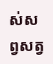ស់សព្វសត្វ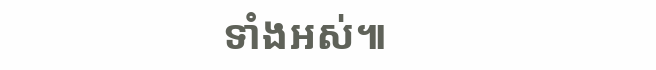ទាំងអស់៕